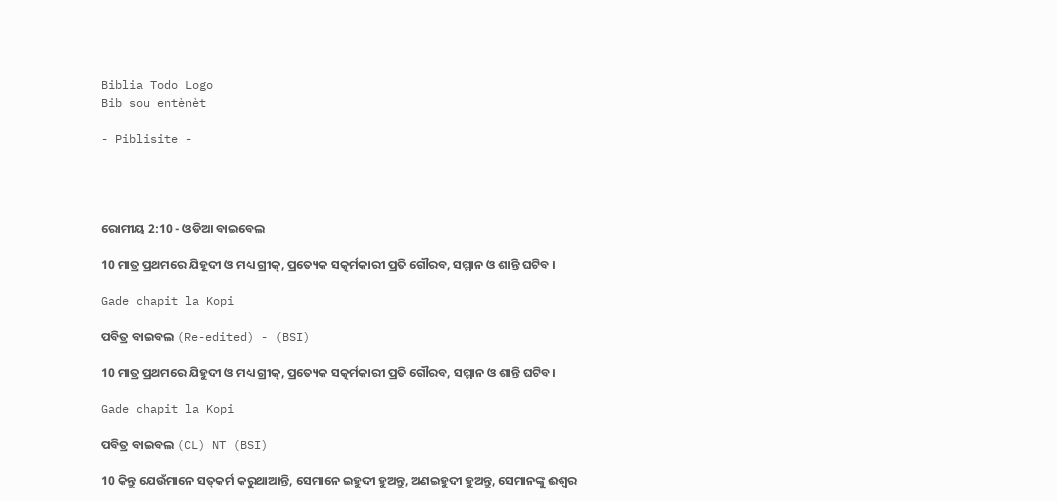Biblia Todo Logo
Bib sou entènèt

- Piblisite -




ରୋମୀୟ 2:10 - ଓଡିଆ ବାଇବେଲ

10 ମାତ୍ର ପ୍ରଥମରେ ଯିହୂଦୀ ଓ ମଧ୍ୟ ଗ୍ରୀକ୍‍, ପ୍ରତ୍ୟେକ ସତ୍କର୍ମକାରୀ ପ୍ରତି ଗୌରବ, ସମ୍ମାନ ଓ ଶାନ୍ତି ଘଟିବ ।

Gade chapit la Kopi

ପବିତ୍ର ବାଇବଲ (Re-edited) - (BSI)

10 ମାତ୍ର ପ୍ରଥମରେ ଯିହୁଦୀ ଓ ମଧ୍ୟ ଗ୍ରୀକ୍, ପ୍ରତ୍ୟେକ ସତ୍କର୍ମକାରୀ ପ୍ରତି ଗୌରବ, ସମ୍ମାନ ଓ ଶାନ୍ତି ଘଟିବ।

Gade chapit la Kopi

ପବିତ୍ର ବାଇବଲ (CL) NT (BSI)

10 କିନ୍ତୁ ଯେଉଁମାନେ ସତ୍‍କର୍ମ କରୁଥାଆନ୍ତି, ସେମାନେ ଇହୁଦୀ ହୁଅନ୍ତୁ, ଅଣଇହୁଦୀ ହୁଅନ୍ତୁ, ସେମାନଙ୍କୁ ଈଶ୍ୱର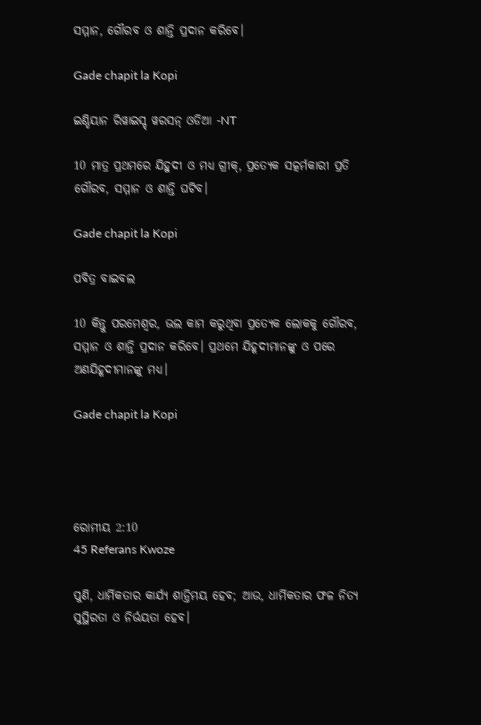ସମ୍ମାନ, ଗୌରବ ଓ ଶାନ୍ତି ପ୍ରଦାନ କରିବେ।

Gade chapit la Kopi

ଇଣ୍ଡିୟାନ ରିୱାଇସ୍ଡ୍ ୱରସନ୍ ଓଡିଆ -NT

10 ମାତ୍ର ପ୍ରଥମରେ ଯିହୁଦୀ ଓ ମଧ୍ୟ ଗ୍ରୀକ୍‍, ପ୍ରତ୍ୟେକ ସତ୍କର୍ମକାରୀ ପ୍ରତି ଗୌରବ, ସମ୍ମାନ ଓ ଶାନ୍ତି ଘଟିବ।

Gade chapit la Kopi

ପବିତ୍ର ବାଇବଲ

10 କିନ୍ତୁ ପରମେଶ୍ୱର, ଭଲ କାମ କରୁଥିବା ପ୍ରତ୍ୟେକ ଲୋକକୁ ଗୌରବ, ସମ୍ମାନ ଓ ଶାନ୍ତି ପ୍ରଦାନ କରିବେ। ପ୍ରଥମେ ଯିହୂଦୀମାନଙ୍କୁ ଓ ପରେ ଅଣଯିହୂଦୀମାନଙ୍କୁ ମଧ୍ୟ।

Gade chapit la Kopi




ରୋମୀୟ 2:10
45 Referans Kwoze

ପୁଣି, ଧାର୍ମିକତାର କାର୍ଯ୍ୟ ଶାନ୍ତିମୟ ହେବ; ଆଉ, ଧାର୍ମିକତାର ଫଳ ନିତ୍ୟ ସୁସ୍ଥିରତା ଓ ନିର୍ଭୟତା ହେବ।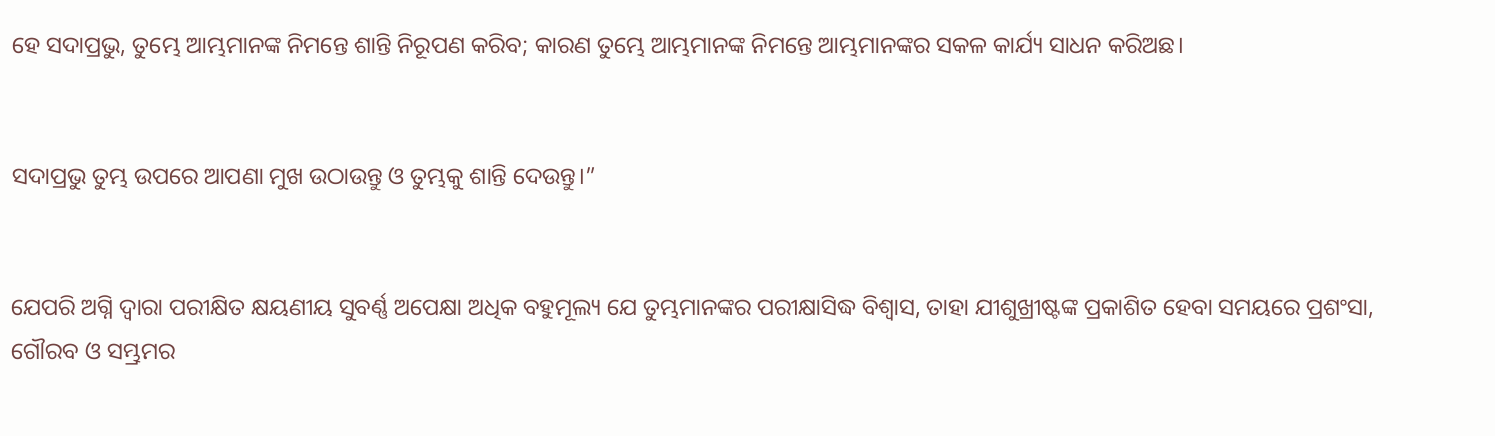ହେ ସଦାପ୍ରଭୁ, ତୁମ୍ଭେ ଆମ୍ଭମାନଙ୍କ ନିମନ୍ତେ ଶାନ୍ତି ନିରୂପଣ କରିବ; କାରଣ ତୁମ୍ଭେ ଆମ୍ଭମାନଙ୍କ ନିମନ୍ତେ ଆମ୍ଭମାନଙ୍କର ସକଳ କାର୍ଯ୍ୟ ସାଧନ କରିଅଛ।


ସଦାପ୍ରଭୁ ତୁମ୍ଭ ଉପରେ ଆପଣା ମୁଖ ଉଠାଉନ୍ତୁ ଓ ତୁମ୍ଭକୁ ଶାନ୍ତି ଦେଉନ୍ତୁ।”


ଯେପରି ଅଗ୍ନି ଦ୍ୱାରା ପରୀକ୍ଷିତ କ୍ଷୟଣୀୟ ସୁବର୍ଣ୍ଣ ଅପେକ୍ଷା ଅଧିକ ବହୁମୂଲ୍ୟ ଯେ ତୁମ୍ଭମାନଙ୍କର ପରୀକ୍ଷାସିଦ୍ଧ ବିଶ୍ୱାସ, ତାହା ଯୀଶୁଖ୍ରୀଷ୍ଟଙ୍କ ପ୍ରକାଶିତ ହେବା ସମୟରେ ପ୍ରଶଂସା, ଗୌରବ ଓ ସମ୍ଭ୍ରମର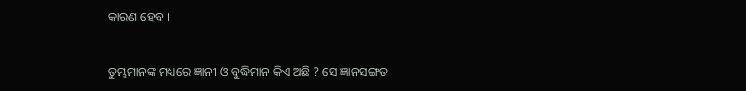କାରଣ ହେବ ।


ତୁମ୍ଭମାନଙ୍କ ମଧ୍ୟରେ ଜ୍ଞାନୀ ଓ ବୁଦ୍ଧିମାନ କିଏ ଅଛି ? ସେ ଜ୍ଞାନସଙ୍ଗତ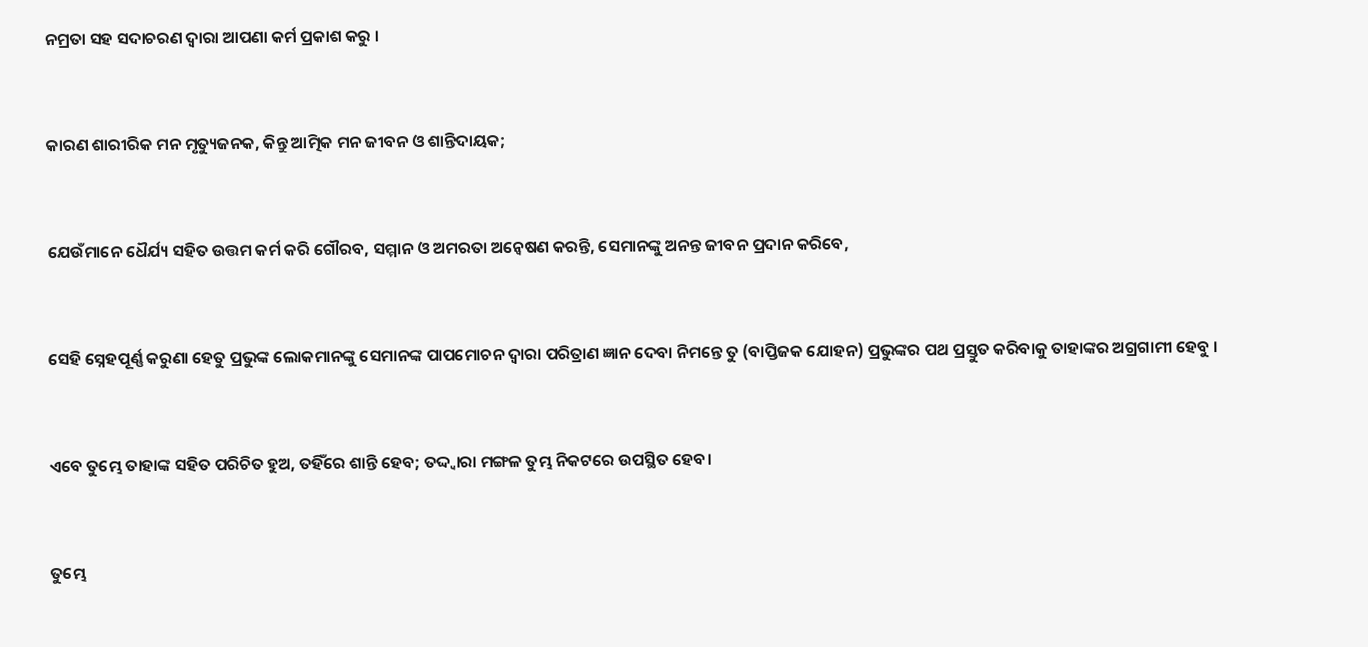ନମ୍ରତା ସହ ସଦାଚରଣ ଦ୍ୱାରା ଆପଣା କର୍ମ ପ୍ରକାଶ କରୁ ।


କାରଣ ଶାରୀରିକ ମନ ମୃତ୍ୟୁଜନକ, କିନ୍ତୁ ଆତ୍ମିକ ମନ ଜୀବନ ଓ ଶାନ୍ତିଦାୟକ;


ଯେଉଁମାନେ ଧୈର୍ଯ୍ୟ ସହିତ ଉତ୍ତମ କର୍ମ କରି ଗୌରବ, ସମ୍ମାନ ଓ ଅମରତା ଅନ୍ୱେଷଣ କରନ୍ତି, ସେମାନଙ୍କୁ ଅନନ୍ତ ଜୀବନ ପ୍ରଦାନ କରିବେ,


ସେହି ସ୍ନେହପୂର୍ଣ୍ଣ କରୁଣା ହେତୁ ପ୍ରଭୁଙ୍କ ଲୋକମାନଙ୍କୁ ସେମାନଙ୍କ ପାପମୋଚନ ଦ୍ୱାରା ପରିତ୍ରାଣ ଜ୍ଞାନ ଦେବା ନିମନ୍ତେ ତୁ (ବାପ୍ତିଜକ ଯୋହନ) ପ୍ରଭୁଙ୍କର ପଥ ପ୍ରସ୍ତୁତ କରିବାକୁ ତାହାଙ୍କର ଅଗ୍ରଗାମୀ ହେବୁ ।


ଏବେ ତୁମ୍ଭେ ତାହାଙ୍କ ସହିତ ପରିଚିତ ହୁଅ, ତହିଁରେ ଶାନ୍ତି ହେବ; ତଦ୍ଦ୍ୱାରା ମଙ୍ଗଳ ତୁମ୍ଭ ନିକଟରେ ଉପସ୍ଥିତ ହେବ।


ତୁମ୍ଭେ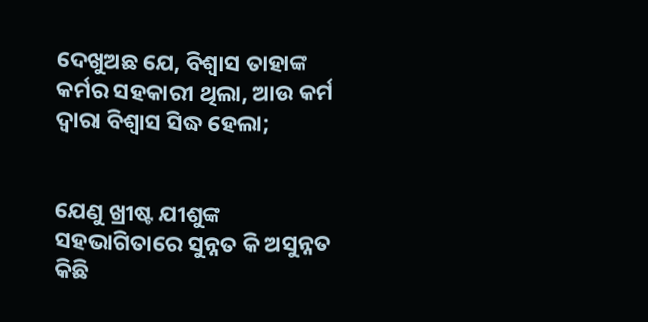ଦେଖୁଅଛ ଯେ, ବିଶ୍ୱାସ ତାହାଙ୍କ କର୍ମର ସହକାରୀ ଥିଲା, ଆଉ କର୍ମ ଦ୍ୱାରା ବିଶ୍ୱାସ ସିଦ୍ଧ ହେଲା;


ଯେଣୁ ଖ୍ରୀଷ୍ଟ ଯୀଶୁଙ୍କ ସହଭାଗିତାରେ ସୁନ୍ନତ କି ଅସୁନ୍ନତ କିଛି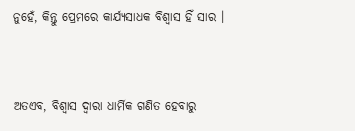ନୁହେଁ, କିନ୍ତୁ ପ୍ରେମରେ କାର୍ଯ୍ୟସାଧକ ବିଶ୍ୱାସ ହିଁ ସାର ।


ଅତଏବ, ବିଶ୍ୱାସ ଦ୍ୱାରା ଧାର୍ମିକ ଗଣିତ ହେବାରୁ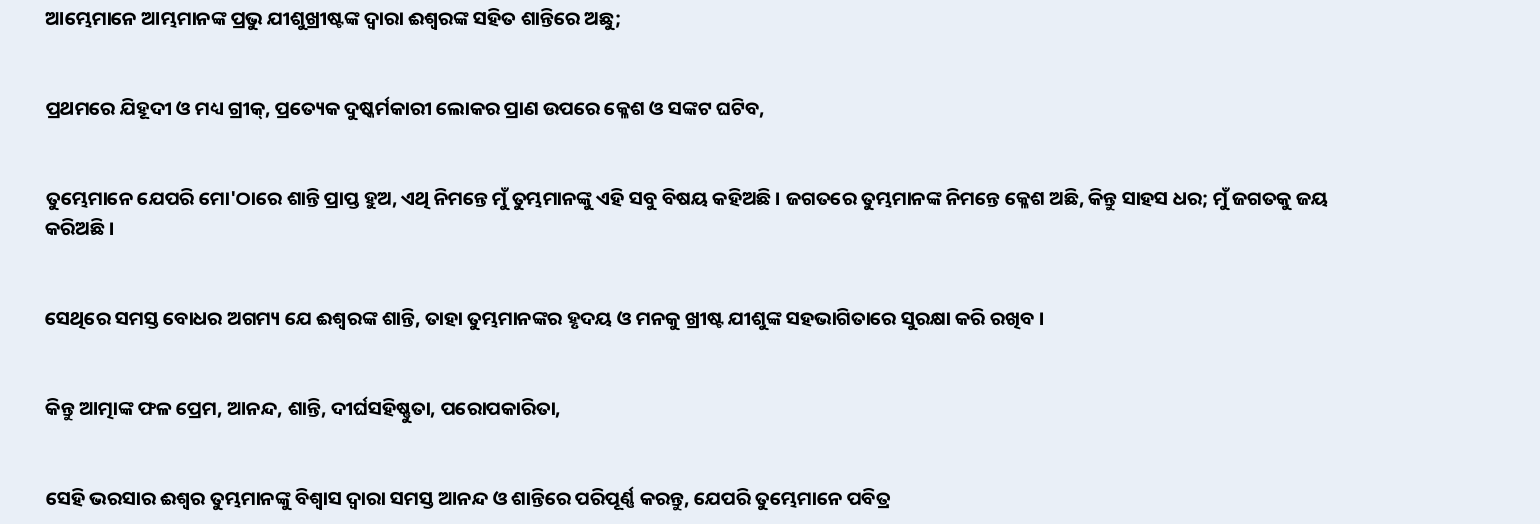ଆମ୍ଭେମାନେ ଆମ୍ଭମାନଙ୍କ ପ୍ରଭୁ ଯୀଶୁଖ୍ରୀଷ୍ଟଙ୍କ ଦ୍ୱାରା ଈଶ୍ୱରଙ୍କ ସହିତ ଶାନ୍ତିରେ ଅଛୁ;


ପ୍ରଥମରେ ଯିହୂଦୀ ଓ ମଧ୍ୟ ଗ୍ରୀକ୍‍, ପ୍ରତ୍ୟେକ ଦୁଷ୍କର୍ମକାରୀ ଲୋକର ପ୍ରାଣ ଉପରେ କ୍ଳେଶ ଓ ସଙ୍କଟ ଘଟିବ,


ତୁମ୍ଭେମାନେ ଯେପରି ମୋ'ଠାରେ ଶାନ୍ତି ପ୍ରାପ୍ତ ହୁଅ, ଏଥି ନିମନ୍ତେ ମୁଁ ତୁମ୍ଭମାନଙ୍କୁ ଏହି ସବୁ ବିଷୟ କହିଅଛି । ଜଗତରେ ତୁମ୍ଭମାନଙ୍କ ନିମନ୍ତେ କ୍ଳେଶ ଅଛି, କିନ୍ତୁ ସାହସ ଧର; ମୁଁ ଜଗତକୁ ଜୟ କରିଅଛି ।


ସେଥିରେ ସମସ୍ତ ବୋଧର ଅଗମ୍ୟ ଯେ ଈଶ୍ୱରଙ୍କ ଶାନ୍ତି, ତାହା ତୁମ୍ଭମାନଙ୍କର ହୃଦୟ ଓ ମନକୁ ଖ୍ରୀଷ୍ଟ ଯୀଶୁଙ୍କ ସହଭାଗିତାରେ ସୁରକ୍ଷା କରି ରଖିବ ।


କିନ୍ତୁ ଆତ୍ମାଙ୍କ ଫଳ ପ୍ରେମ, ଆନନ୍ଦ, ଶାନ୍ତି, ଦୀର୍ଘସହିଷ୍ଣୁତା, ପରୋପକାରିତା,


ସେହି ଭରସାର ଈଶ୍ୱର ତୁମ୍ଭମାନଙ୍କୁ ବିଶ୍ୱାସ ଦ୍ୱାରା ସମସ୍ତ ଆନନ୍ଦ ଓ ଶାନ୍ତିରେ ପରିପୂର୍ଣ୍ଣ କରନ୍ତୁ, ଯେପରି ତୁମ୍ଭେମାନେ ପବିତ୍ର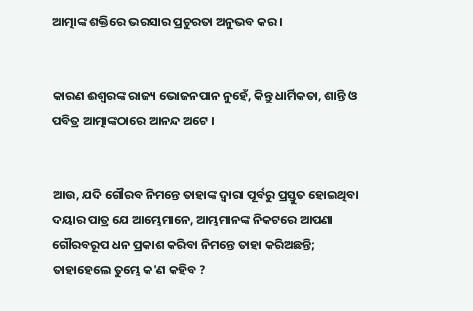ଆତ୍ମାଙ୍କ ଶକ୍ତିରେ ଭରସାର ପ୍ରଚୁରତା ଅନୁଭବ କର ।


କାରଣ ଈଶ୍ୱରଙ୍କ ରାଜ୍ୟ ଭୋଜନପାନ ନୁହେଁ, କିନ୍ତୁ ଧାର୍ମିକତା, ଶାନ୍ତି ଓ ପବିତ୍ର ଆତ୍ମାଙ୍କଠାରେ ଆନନ୍ଦ ଅଟେ ।


ଆଉ, ଯଦି ଗୌରବ ନିମନ୍ତେ ତାହାଙ୍କ ଦ୍ୱାରା ପୂର୍ବରୁ ପ୍ରସ୍ତୁତ ହୋଇଥିବା ଦୟାର ପାତ୍ର ଯେ ଆମ୍ଭେମାନେ, ଆମ୍ଭମାନଙ୍କ ନିକଟରେ ଆପଣା ଗୌରବରୂପ ଧନ ପ୍ରକାଶ କରିବା ନିମନ୍ତେ ତାହା କରିଅଛନ୍ତି; ତାହାହେଲେ ତୁମ୍ଭେ କ'ଣ କହିବ ?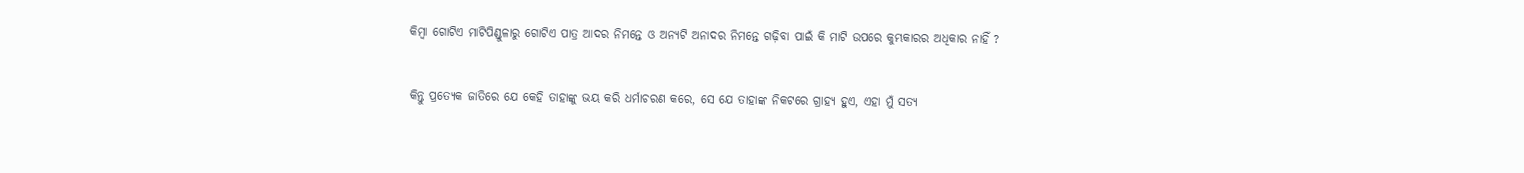କିମ୍ବା ଗୋଟିଏ ମାଟିପିଣ୍ଡୁଳାରୁ ଗୋଟିଏ ପାତ୍ର ଆଦର ନିମନ୍ତେ ଓ ଅନ୍ୟଟି ଅନାଦର ନିମନ୍ତେ ଗଢ଼ିବା ପାଇଁ କି ମାଟି ଉପରେ କୁମ୍ଭକାରର ଅଧିକାର ନାହିଁ ?


କିନ୍ତୁ ପ୍ରତ୍ୟେକ ଜାତିରେ ଯେ କେହି ତାହାଙ୍କୁ ଭୟ କରି ଧର୍ମାଚରଣ କରେ, ସେ ଯେ ତାହାଙ୍କ ନିକଟରେ ଗ୍ରାହ୍ୟ ହୁଏ, ଏହା ମୁଁ ସତ୍ୟ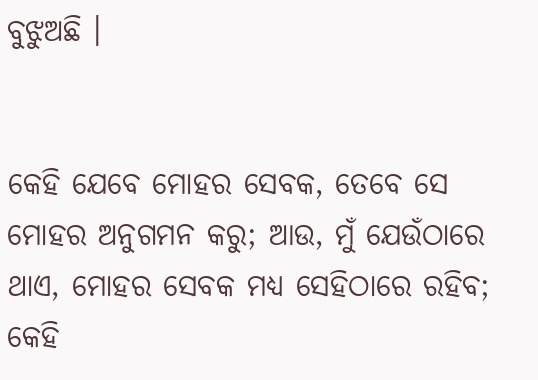ବୁଝୁଅଛି ।


କେହି ଯେବେ ମୋହର ସେବକ, ତେବେ ସେ ମୋହର ଅନୁଗମନ କରୁ; ଆଉ, ମୁଁ ଯେଉଁଠାରେ ଥାଏ, ମୋହର ସେବକ ମଧ୍ୟ ସେହିଠାରେ ରହିବ; କେହି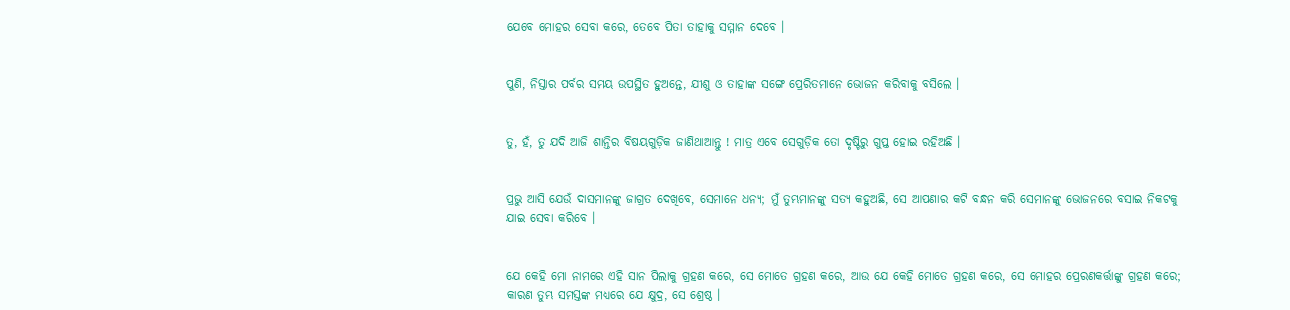ଯେବେ ମୋହର ସେବା କରେ, ତେବେ ପିତା ତାହାକୁ ସମ୍ମାନ ଦେବେ ।


ପୁଣି, ନିସ୍ତାର ପର୍ବର ସମୟ ଉପସ୍ଥିତ ହୁଅନ୍ତେ, ଯୀଶୁ ଓ ତାହାଙ୍କ ସଙ୍ଗେ ପ୍ରେରିତମାନେ ଭୋଜନ କରିବାକୁ ବସିଲେ ।


ତୁ, ହଁ, ତୁ ଯଦି ଆଜି ଶାନ୍ତିର ବିଷୟଗୁଡ଼ିକ ଜାଣିଥାଆନ୍ତୁ ! ମାତ୍ର ଏବେ ସେଗୁଡ଼ିକ ତୋ ଦୃଷ୍ଟିରୁ ଗୁପ୍ତ ହୋଇ ରହିଅଛି ।


ପ୍ରଭୁ ଆସି ଯେଉଁ ଦାସମାନଙ୍କୁ ଜାଗ୍ରତ ଦେଖିବେ, ସେମାନେ ଧନ୍ୟ; ମୁଁ ତୁମ୍ଭମାନଙ୍କୁ ସତ୍ୟ କହୁଅଛି, ସେ ଆପଣାର କଟି ବନ୍ଧନ କରି ସେମାନଙ୍କୁ ଭୋଜନରେ ବସାଇ ନିକଟକୁ ଯାଇ ସେବା କରିବେ ।


ଯେ କେହି ମୋ ନାମରେ ଏହି ସାନ ପିଲାକୁ ଗ୍ରହଣ କରେ, ସେ ମୋତେ ଗ୍ରହଣ କରେ, ଆଉ ଯେ କେହି ମୋତେ ଗ୍ରହଣ କରେ, ସେ ମୋହର ପ୍ରେରଣକର୍ତ୍ତାଙ୍କୁ ଗ୍ରହଣ କରେ; କାରଣ ତୁମ୍ଭ ସମସ୍ତଙ୍କ ମଧ୍ୟରେ ଯେ କ୍ଷୁଦ୍ର, ସେ ଶ୍ରେଷ୍ଠ ।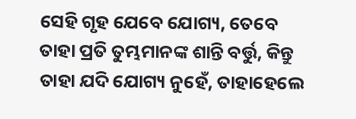ସେହି ଗୃହ ଯେବେ ଯୋଗ୍ୟ, ତେବେ ତାହା ପ୍ରତି ତୁମ୍ଭମାନଙ୍କ ଶାନ୍ତି ବର୍ତ୍ତୁ, କିନ୍ତୁ ତାହା ଯଦି ଯୋଗ୍ୟ ନୁହେଁ, ତାହାହେଲେ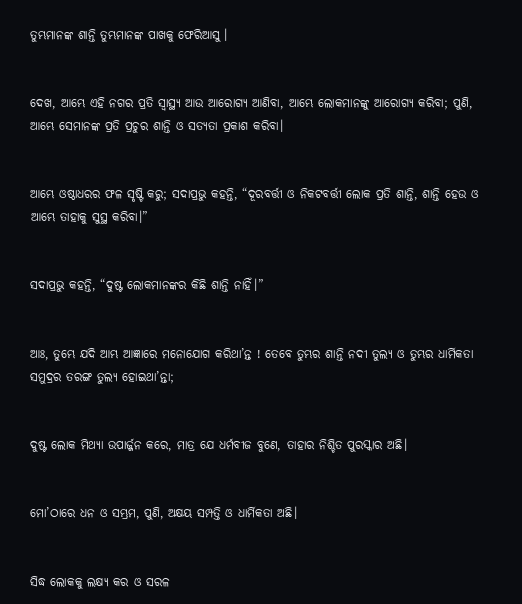ତୁମ୍ଭମାନଙ୍କ ଶାନ୍ତି ତୁମ୍ଭମାନଙ୍କ ପାଖକୁ ଫେରିଆସୁ ।


ଦେଖ, ଆମ୍ଭେ ଏହି ନଗର ପ୍ରତି ସ୍ୱାସ୍ଥ୍ୟ ଆଉ ଆରୋଗ୍ୟ ଆଣିବା, ଆମ୍ଭେ ଲୋକମାନଙ୍କୁ ଆରୋଗ୍ୟ କରିବା; ପୁଣି, ଆମ୍ଭେ ସେମାନଙ୍କ ପ୍ରତି ପ୍ରଚୁର ଶାନ୍ତି ଓ ସତ୍ୟତା ପ୍ରକାଶ କରିବା।


ଆମ୍ଭେ ଓଷ୍ଠାଧରର ଫଳ ସୃଷ୍ଟି କରୁ; ସଦାପ୍ରଭୁ କହନ୍ତି, “ଦୂରବର୍ତ୍ତୀ ଓ ନିକଟବର୍ତ୍ତୀ ଲୋକ ପ୍ରତି ଶାନ୍ତି, ଶାନ୍ତି ହେଉ ଓ ଆମ୍ଭେ ତାହାକୁ ସୁସ୍ଥ କରିବା।”


ସଦାପ୍ରଭୁ କହନ୍ତି, “ଦୁଷ୍ଟ ଲୋକମାନଙ୍କର କିଛି ଶାନ୍ତି ନାହିଁ।”


ଆଃ, ତୁମ୍ଭେ ଯଦି ଆମ୍ଭ ଆଜ୍ଞାରେ ମନୋଯୋଗ କରିଥା’ନ୍ତ ! ତେବେ ତୁମ୍ଭର ଶାନ୍ତି ନଦୀ ତୁଲ୍ୟ ଓ ତୁମ୍ଭର ଧାର୍ମିକତା ସମୁଦ୍ରର ତରଙ୍ଗ ତୁଲ୍ୟ ହୋଇଥା’ନ୍ତା;


ଦୁଷ୍ଟ ଲୋକ ମିଥ୍ୟା ଉପାର୍ଜ୍ଜନ କରେ, ମାତ୍ର ଯେ ଧର୍ମବୀଜ ବୁଣେ, ତାହାର ନିଶ୍ଚିତ ପୁରସ୍କାର ଅଛି।


ମୋ’ଠାରେ ଧନ ଓ ସମ୍ଭ୍ରମ, ପୁଣି, ଅକ୍ଷୟ ସମ୍ପତ୍ତି ଓ ଧାର୍ମିକତା ଅଛି।


ସିଦ୍ଧ ଲୋକକୁ ଲକ୍ଷ୍ୟ କର ଓ ସରଳ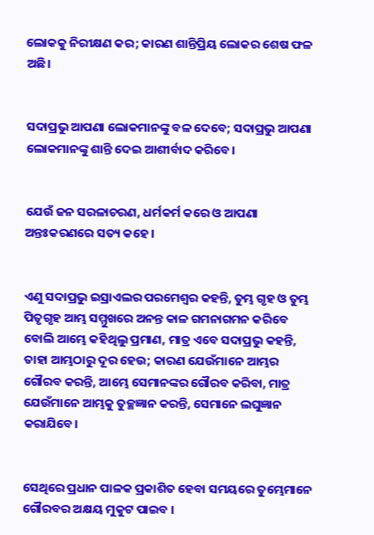ଲୋକକୁ ନିରୀକ୍ଷଣ କର; କାରଣ ଶାନ୍ତିପ୍ରିୟ ଲୋକର ଶେଷ ଫଳ ଅଛି।


ସଦାପ୍ରଭୁ ଆପଣା ଲୋକମାନଙ୍କୁ ବଳ ଦେବେ; ସଦାପ୍ରଭୁ ଆପଣା ଲୋକମାନଙ୍କୁ ଶାନ୍ତି ଦେଇ ଆଶୀର୍ବାଦ କରିବେ।


ଯେଉଁ ଜନ ସରଳାଚରଣ, ଧର୍ମକର୍ମ କରେ ଓ ଆପଣା ଅନ୍ତଃକରଣରେ ସତ୍ୟ କହେ।


ଏଣୁ ସଦାପ୍ରଭୁ ଇସ୍ରାଏଲର ପରମେଶ୍ୱର କହନ୍ତି, ତୁମ୍ଭ ଗୃହ ଓ ତୁମ୍ଭ ପିତୃଗୃହ ଆମ୍ଭ ସମ୍ମୁଖରେ ଅନନ୍ତ କାଳ ଗମନାଗମନ କରିବେ ବୋଲି ଆମ୍ଭେ କହିଥିଲୁ ପ୍ରମାଣ, ମାତ୍ର ଏବେ ସଦାପ୍ରଭୁ କହନ୍ତି, ତାହା ଆମ୍ଭଠାରୁ ଦୂର ହେଉ; କାରଣ ଯେଉଁମାନେ ଆମ୍ଭର ଗୌରବ କରନ୍ତି, ଆମ୍ଭେ ସେମାନଙ୍କର ଗୌରବ କରିବା, ମାତ୍ର ଯେଉଁମାନେ ଆମ୍ଭକୁ ତୁଚ୍ଛଜ୍ଞାନ କରନ୍ତି, ସେମାନେ ଲଘୁଜ୍ଞାନ କରାଯିବେ।


ସେଥିରେ ପ୍ରଧାନ ପାଳକ ପ୍ରକାଶିତ ହେବା ସମୟରେ ତୁମ୍ଭେମାନେ ଗୌରବର ଅକ୍ଷୟ ମୁକୁଟ ପାଇବ ।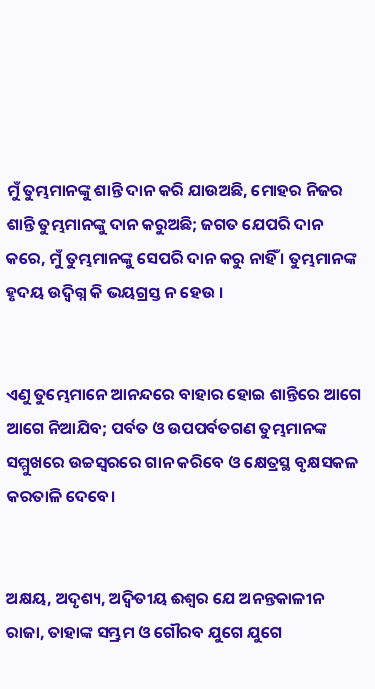ମୁଁ ତୁମ୍ଭମାନଙ୍କୁ ଶାନ୍ତି ଦାନ କରି ଯାଉଅଛି, ମୋହର ନିଜର ଶାନ୍ତି ତୁମ୍ଭମାନଙ୍କୁ ଦାନ କରୁଅଛି; ଜଗତ ଯେପରି ଦାନ କରେ, ମୁଁ ତୁମ୍ଭମାନଙ୍କୁ ସେପରି ଦାନ କରୁ ନାହିଁ । ତୁମ୍ଭମାନଙ୍କ ହୃଦୟ ଉଦ୍ବିଗ୍ନ କି ଭୟଗ୍ରସ୍ତ ନ ହେଉ ।


ଏଣୁ ତୁମ୍ଭେମାନେ ଆନନ୍ଦରେ ବାହାର ହୋଇ ଶାନ୍ତିରେ ଆଗେ ଆଗେ ନିଆଯିବ; ପର୍ବତ ଓ ଉପପର୍ବତଗଣ ତୁମ୍ଭମାନଙ୍କ ସମ୍ମୁଖରେ ଉଚ୍ଚସ୍ୱରରେ ଗାନ କରିବେ ଓ କ୍ଷେତ୍ରସ୍ଥ ବୃକ୍ଷସକଳ କରତାଳି ଦେବେ।


ଅକ୍ଷୟ, ଅଦୃଶ୍ୟ, ଅଦ୍ୱିତୀୟ ଈଶ୍ୱର ଯେ ଅନନ୍ତକାଳୀନ ରାଜା, ତାହାଙ୍କ ସମ୍ଭ୍ରମ ଓ ଗୌରବ ଯୁଗେ ଯୁଗେ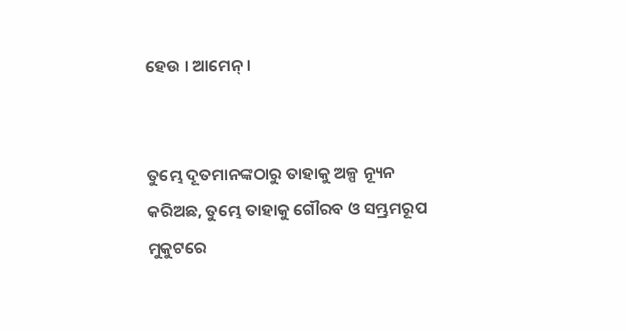ହେଉ । ଆମେନ୍ ।


ତୁମ୍ଭେ ଦୂତମାନଙ୍କଠାରୁ ତାହାକୁ ଅଳ୍ପ ନ୍ୟୂନ କରିଅଛ, ତୁମ୍ଭେ ତାହାକୁ ଗୌରବ ଓ ସମ୍ଭ୍ରମରୂପ ମୁକୁଟରେ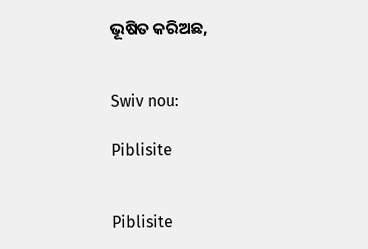ଭୂଷିତ କରିଅଛ,


Swiv nou:

Piblisite


Piblisite